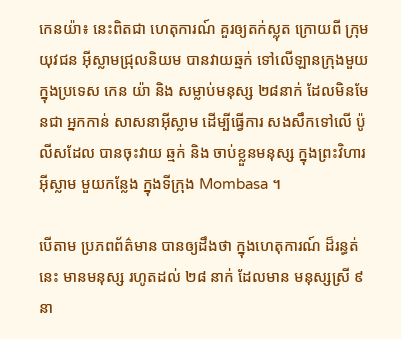កេនយ៉ា៖ នេះពិតជា ហេតុការណ៍ គួរឲ្យតក់ស្លុត ក្រោយពី ក្រុមយុវជន អ៊ីស្លាមជ្រុលនិយម បានវាយឆ្មក់ ទៅលើឡានក្រុងមួយ ក្នុងប្រទេស កេន យ៉ា និង សម្លាប់មនុស្ស ២៨នាក់ ដែលមិនមែនជា អ្នកកាន់ សាសនាអ៊ីស្លាម ដើម្បីធ្វើការ សងសឹកទៅលើ ប៉ូលីសដែល បានចុះវាយ ឆ្មក់ និង ចាប់ខ្លួនមនុស្ស ក្នុងព្រះវិហារ អ៊ីស្លាម មួយកន្លែង ក្នុងទីក្រុង Mombasa ។

បើតាម ប្រភពព័ត៌មាន បានឲ្យដឹងថា ក្នុងហេតុការណ៍ ដ៏រន្ធត់នេះ មានមនុស្ស រហូតដល់ ២៨ នាក់ ដែលមាន មនុស្សស្រី ៩នា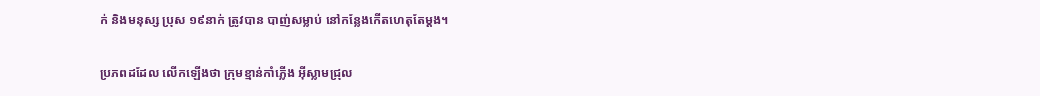ក់ និងមនុស្ស ប្រុស ១៩នាក់ ត្រូវបាន បាញ់សម្លាប់ នៅកន្លែងកើតហេតុតែម្តង។

ប្រភពដដែល លើកឡើងថា ក្រុមខ្មាន់កាំភ្លើង អ៊ីស្លាមជ្រុល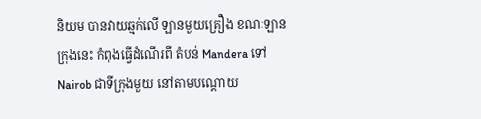និយម បានវាយឆ្មក់លើ ឡានមួយគ្រឿង ខណៈឡានក្រុងនេះ កំពុងធ្វើដំណើរពី តំបន់ Mandera ទៅ Nairob ជាទីក្រុងមួយ នៅតាមបណ្តោយ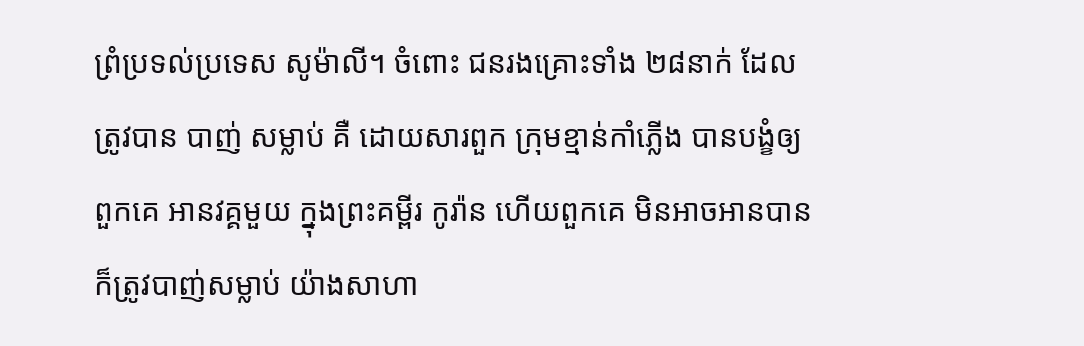ព្រំប្រទល់ប្រទេស សូម៉ាលី។ ចំពោះ ជនរងគ្រោះទាំង ២៨នាក់ ដែលត្រូវបាន បាញ់ សម្លាប់ គឺ ដោយសារពួក ក្រុមខ្មាន់កាំភ្លើង បានបង្ខំឲ្យពួកគេ អានវគ្គមួយ ក្នុងព្រះគម្ពីរ កូរ៉ាន ហើយពួកគេ មិនអាចអានបាន ក៏ត្រូវបាញ់សម្លាប់ យ៉ាងសាហា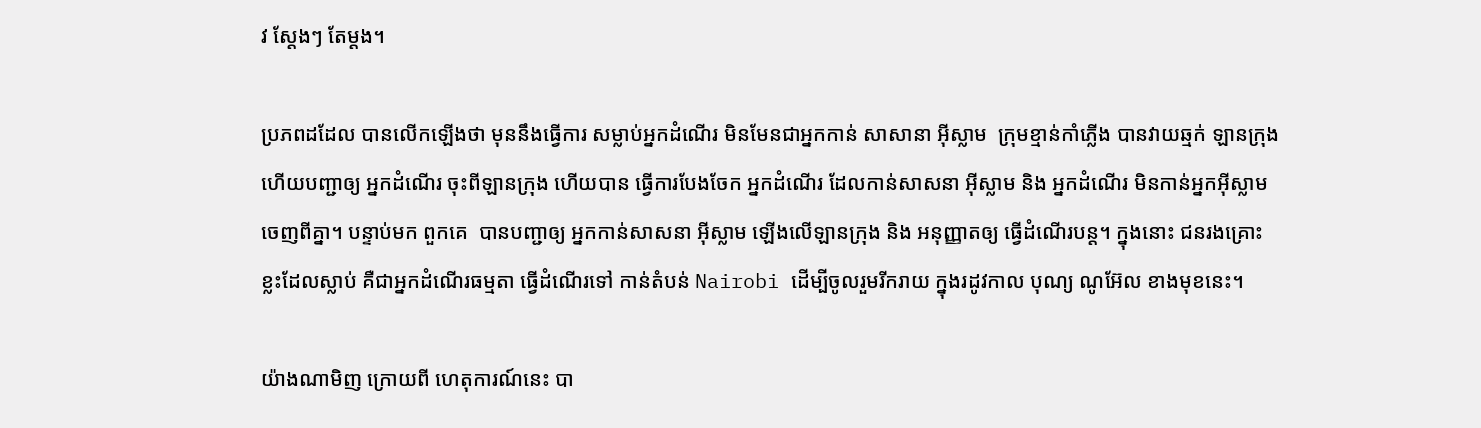វ ស្តែងៗ តែម្តង។

ប្រភពដដែល បានលើកឡើងថា មុននឹងធ្វើការ សម្លាប់អ្នកដំណើរ មិនមែនជាអ្នកកាន់ សាសានា អ៊ីស្លាម  ក្រុមខ្មាន់កាំភ្លើង បានវាយឆ្មក់ ឡានក្រុង ហើយបញ្ជាឲ្យ អ្នកដំណើរ ចុះពីឡានក្រុង ហើយបាន ធ្វើការបែងចែក អ្នកដំណើរ ដែលកាន់សាសនា អ៊ីស្លាម និង អ្នកដំណើរ មិនកាន់អ្នកអ៊ីស្លាម ចេញពីគ្នា។ បន្ទាប់មក ពួកគេ  បានបញ្ជាឲ្យ អ្នកកាន់សាសនា អ៊ីស្លាម ឡើងលើឡានក្រុង និង អនុញ្ញាតឲ្យ ធ្វើដំណើរបន្ត។ ក្នុងនោះ ជនរងគ្រោះ ខ្លះដែលស្លាប់ គឺជាអ្នកដំណើរធម្មតា ធ្វើដំណើរទៅ កាន់តំបន់ Nairobi ដើម្បីចូលរួមរីករាយ ក្នុងរដូវកាល បុណ្យ ណូអ៊ែល ខាងមុខនេះ។

យ៉ាងណាមិញ ក្រោយពី ហេតុការណ៍នេះ បា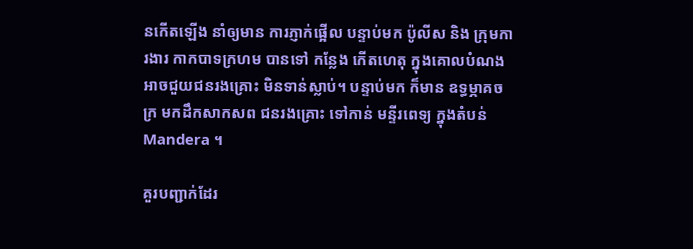នកើតឡើង នាំឲ្យមាន ការភ្ញាក់ផ្អើល បន្ទាប់មក ប៉ូលីស និង ក្រុមការងារ កាកបាទក្រហម បានទៅ កន្លែង កើតហេតុ ក្នុងគោលបំណង អាចជួយជនរងគ្រោះ មិនទាន់ស្លាប់។ បន្ទាប់មក ក៏មាន ឧទ្ធម្ភាគចក្រ មកដឹកសាកសព ជនរងគ្រោះ ទៅកាន់ មន្ទីរពេទ្យ ក្នុងតំបន់ Mandera ។

គួរបញ្ជាក់ដែរ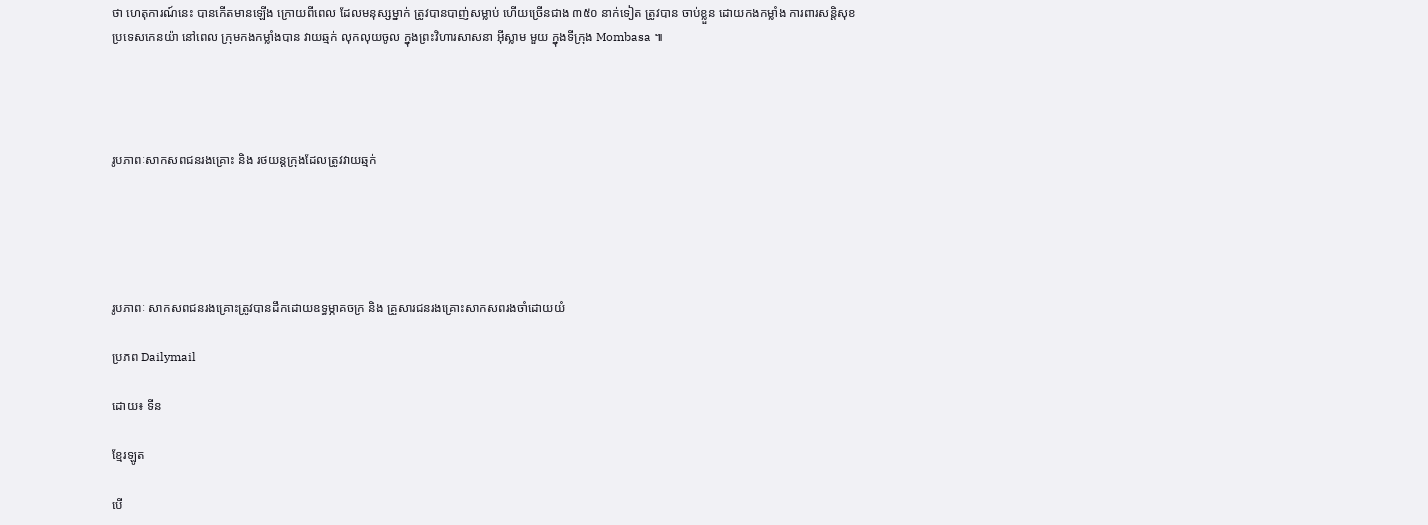ថា ហេតុការណ៍នេះ បានកើតមានឡើង ក្រោយពីពេល ដែលមនុស្សម្នាក់ ត្រូវបានបាញ់សម្លាប់ ហើយច្រើនជាង ៣៥០ នាក់ទៀត ត្រូវបាន ចាប់ខ្លួន ដោយកងកម្លាំង ការពារសន្តិសុខ ប្រទេសកេនយ៉ា នៅពេល ក្រុមកងកម្លាំងបាន វាយឆ្មក់ លុកលុយចូល ក្នុងព្រះវិហារសាសនា អ៊ីស្លាម មួយ ក្នុងទីក្រុង Mombasa ៕




រូបភាពៈសាកសពជនរងគ្រោះ និង រថយន្តក្រុងដែលត្រូវវាយឆ្មក់





រូបភាពៈ សាកសពជនរងគ្រោះត្រូវបានដឹកដោយឧទ្ធម្ភាគចក្រ និង គ្រួសារជនរងគ្រោះសាកសពរងចាំដោយយំ

ប្រភព Dailymail

ដោយ៖ ទីន

ខ្មែរឡូត

បើ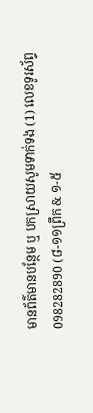មានព័ត៌មានបន្ថែម ឬ បកស្រាយសូមទាក់ទង (1) លេខទូរស័ព្ទ 098282890 (៨-១១ព្រឹក & ១-៥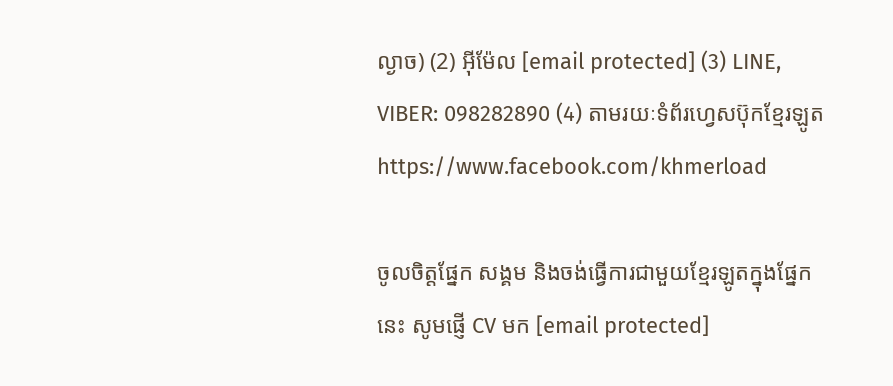ល្ងាច) (2) អ៊ីម៉ែល [email protected] (3) LINE, VIBER: 098282890 (4) តាមរយៈទំព័រហ្វេសប៊ុកខ្មែរឡូត https://www.facebook.com/khmerload

ចូលចិត្តផ្នែក សង្គម និងចង់ធ្វើការជាមួយខ្មែរឡូតក្នុងផ្នែកនេះ សូមផ្ញើ CV មក [email protected]